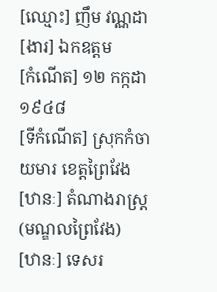[ឈ្មោះ] ញឹម វណ្ណដា
[ងារ] ឯកឧត្ដម
[កំណើត] ១២ កក្កដា ១៩៤៨
[ទីកំណើត] ស្រុកកំចាយមារ ខេត្តព្រៃវែង
[ឋានៈ] តំណាងរាស្ត្រ (មណ្ឌលព្រៃវែង)
[ឋានៈ] ទេសរ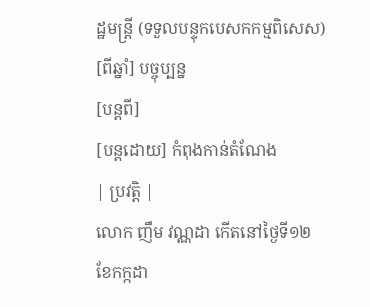ដ្ឋមន្ត្រី (ទទួលបន្ទុកបេសកកម្មពិសេស)
[ពីឆ្នាំ] បច្ចុប្បន្ន
[បន្តពី]
[បន្តដោយ] កំពុងកាន់តំណែង
| ប្រវត្តិ |
លោក ញឹម វណ្ណដា កើតនៅថ្ងៃទី១២ ខែកក្កដា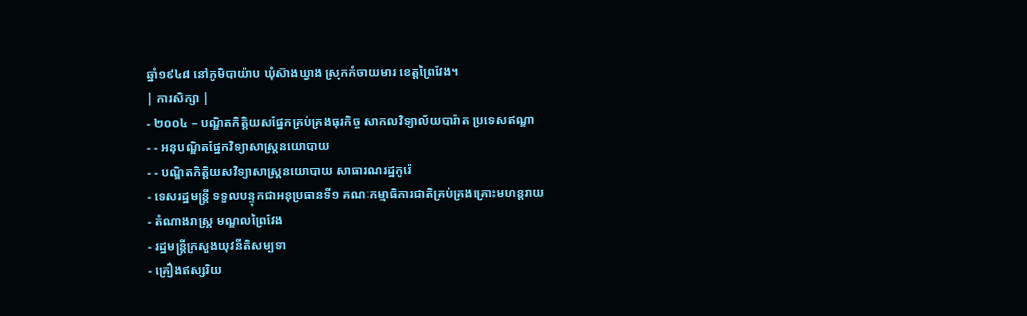ឆ្នាំ១៩៤៨ នៅភូមិបាយ៉ាប ឃុំស៊ាងឃ្វាង ស្រុកកំចាយមារ ខេត្តព្រៃវែង។
| ការសិក្សា |
- ២០០៤ – បណ្ឌិតកិត្តិយសផ្នែកគ្រប់គ្រងធុរកិច្ច សាកលវិទ្យាល័យបារ៉ាត ប្រទេសឥណ្ឌា
- - អនុបណ្ឌិតផ្នែកវិទ្យាសាស្ត្រនយោបាយ
- - បណ្ឌិតកិត្តិយសវិទ្យាសាស្ត្រនយោបាយ សាធារណរដ្ឋកូរ៉េ
- ទេសរដ្ឋមន្ត្រី ទទួលបន្ទុកជាអនុប្រធានទី១ គណៈកម្មាធិការជាតិគ្រប់គ្រងគ្រោះមហន្តរាយ
- តំណាងរាស្ត្រ មណ្ឌលព្រៃវែង
- រដ្ឋមន្ត្រីក្រសួងយុវនីតិសម្បទា
- គ្រឿងឥស្សរិយ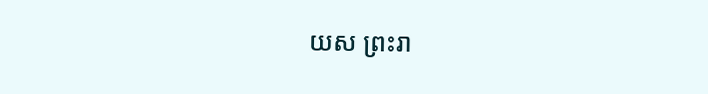យស ព្រះរា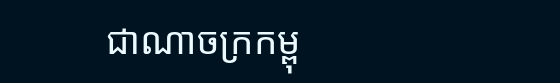ជាណាចក្រកម្ពុ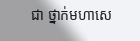ជា ថ្នាក់មហាសេ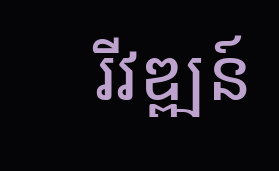រីវឌ្ឍន៍